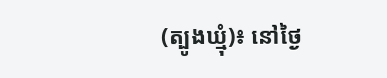(ត្បូងឃ្មុំ)៖ នៅថ្ងៃ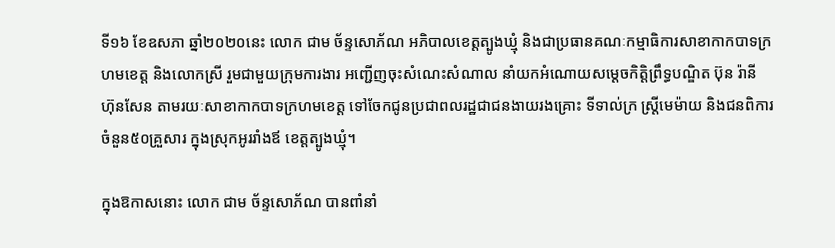ទី១៦ ខែឧសភា ឆ្នាំ២០២០នេះ លោក ជាម ច័ន្ទសោភ័ណ អភិបាលខេត្តត្បូងឃ្មុំ និងជាប្រធានគណៈកម្មាធិការសាខាកាកបាទក្រហមខេត្ត និងលោកស្រី រួមជាមួយក្រុមការងារ អញ្ជើញចុះសំណេះសំណាល នាំយកអំណោយសម្តេចកិត្តិព្រឹទ្ធបណ្ឌិត ប៊ុន រ៉ានី ហ៊ុនសែន តាមរយៈសាខាកាកបាទក្រហមខេត្ត ទៅចែកជូនប្រជាពលរដ្ឋជាជនងាយរងគ្រោះ ទីទាល់ក្រ ស្ត្រីមេម៉ាយ និងជនពិការ ចំនួន៥០គ្រួសារ ក្នុងស្រុកអូររាំងឪ ខេត្តត្បូងឃ្មុំ។

ក្នុងឱកាសនោះ លោក ជាម ច័ន្ទសោភ័ណ បានពាំនាំ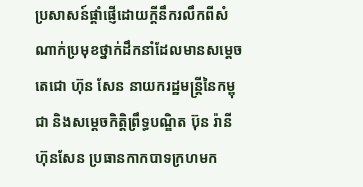ប្រសាសន៍ផ្តាំផ្ញើដោយក្តីនឹករលឹកពីសំណាក់ប្រមុខថ្នាក់ដឹកនាំដែលមានសម្ដេចតេជោ ហ៊ុន សែន នាយករដ្ឋមន្ត្រីនៃកម្ពុជា និងសម្តេចកិត្តិព្រឹទ្ធបណ្ឌិត ប៊ុន រ៉ានី ហ៊ុនសែន ប្រធានកាកបាទក្រហមក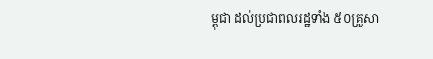ម្ពុជា ដល់ប្រជាពលរដ្ឋទាំង ៥០គ្រួសា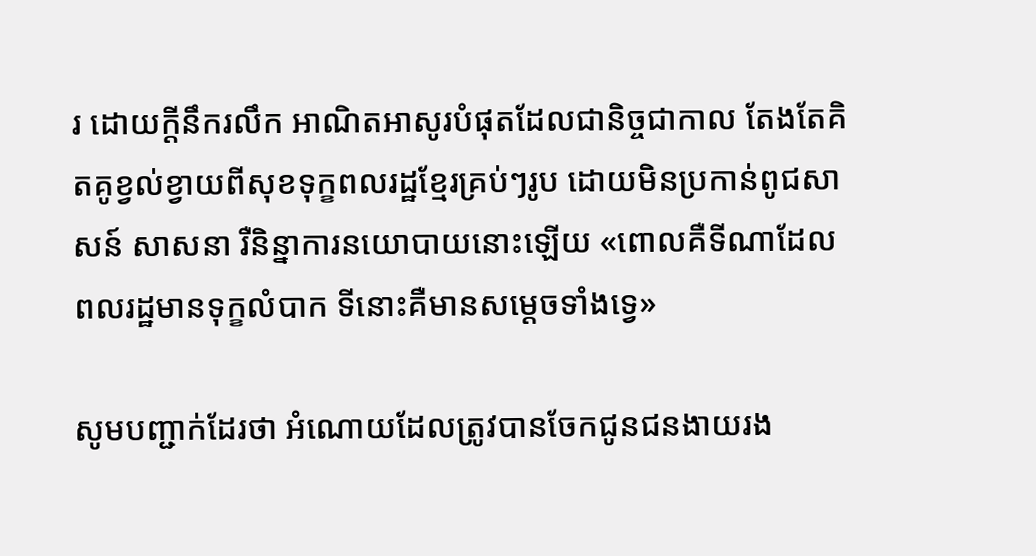រ ដោយក្តីនឹករលឹក អាណិតអាសូរបំផុតដែលជានិច្ចជាកាល តែងតែគិតគូខ្វល់ខ្វាយពីសុខទុក្ខពលរដ្ឋខ្មែរគ្រប់ៗរូប ដោយមិនប្រកាន់ពូជសាសន៍ សាសនា រឺនិន្នាការនយោបាយនោះឡើយ «ពោលគឺទីណាដែលពលរដ្ឋមានទុក្ខលំបាក ទីនោះគឺមានសម្តេចទាំងទ្វេ»

សូមបញ្ជាក់ដែរថា អំណោយដែលត្រូវបានចែកជូនជនងាយរង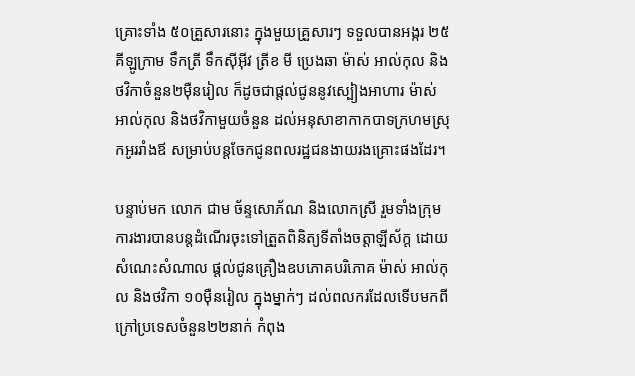គ្រោះទាំង ៥០គ្រួសារនោះ ក្នុងមួយគ្រួសារៗ ទទួលបានអង្ករ ២៥គីឡូក្រាម ទឹកត្រី ទឹកស៊ីអ៊ីវ ត្រីខ មី ប្រេងឆា ម៉ាស់ អាល់កុល និងថវិកាចំនួន២ម៉ឺនរៀល ក៏ដូចជាផ្តល់ជូននូវស្បៀងអាហារ ម៉ាស់ អាល់កុល និងថវិកាមួយចំនួន ដល់អនុសាខាកាកបាទក្រហមស្រុកអូររាំងឪ សម្រាប់បន្តចែកជូនពលរដ្ឋជនងាយរងគ្រោះផងដែរ។

បន្ទាប់មក លោក ជាម ច័ន្ទសោភ័ណ និងលោកស្រី រួមទាំងក្រុមការងារបានបន្តដំណើរចុះទៅត្រួតពិនិត្យទីតាំងចត្តាឡីស័ក្ត ដោយសំណេះសំណាល ផ្តល់ជូនគ្រឿងឧបភោគបរិភោគ ម៉ាស់ អាល់កុល និងថវិកា ១០ម៉ឺនរៀល ក្នុងម្នាក់ៗ ដល់ពលករដែលទើបមកពីក្រៅប្រទេសចំនួន២២នាក់ កំពុង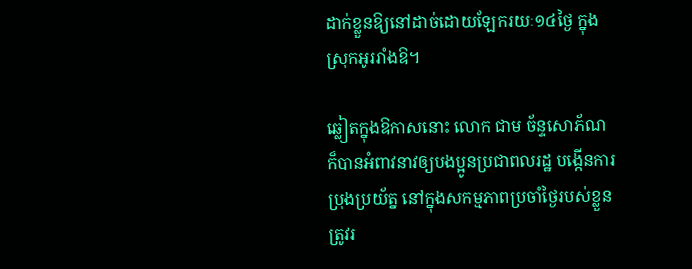ដាក់ខ្លួនឱ្យនៅដាច់ដោយឡែករយៈ១៤ថ្ងៃ ក្នុងស្រុកអូររាំងឱ។

ឆ្លៀតក្នុងឱកាសនោះ លោក ជាម ច័ន្ទសោភ័ណ ក៏បានអំពាវនាវឲ្យបងប្អូនប្រជាពលរដ្ឋ បង្កើនការប្រុងប្រយ័ត្ន នៅក្នុងសកម្មភាពប្រចាំថ្ងៃរបស់ខ្លួន ត្រូវរ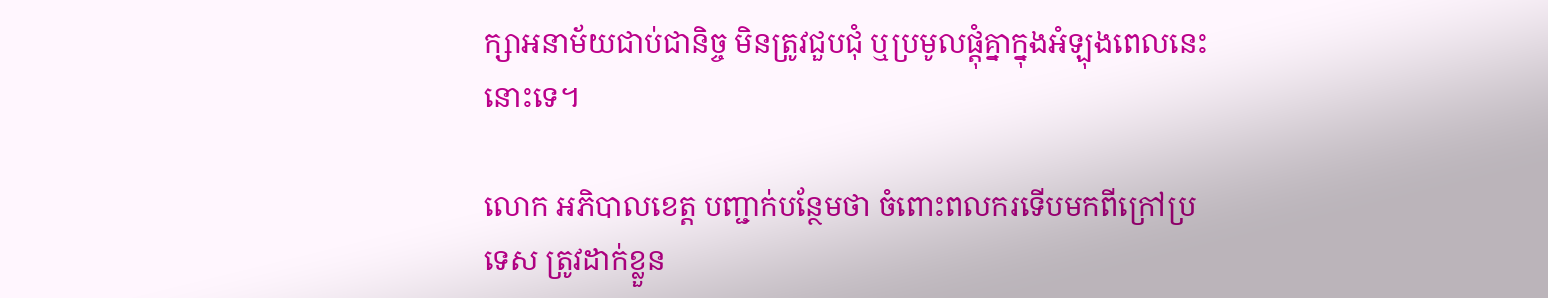ក្សាអនាម័យជាប់ជានិច្ច មិនត្រូវជួបជុំ ឬប្រមូលផ្តុំគ្នាក្នុងអំឡុងពេលនេះនោះទេ។

លោក អភិបាលខេត្ត បញ្ជាក់បន្ថែមថា ចំពោះពលករទើបមកពីក្រៅប្រទេស ត្រូវដាក់ខ្លួន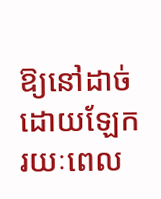ឱ្យនៅដាច់ដោយឡែករយៈពេល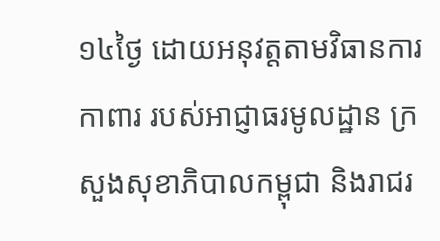១៤ថ្ងៃ ដោយអនុវត្តតាមវិធានការកាពារ របស់អាជ្ញាធរមូលដ្ឋាន ក្រសួងសុខាភិបាលកម្ពុជា និងរាជរ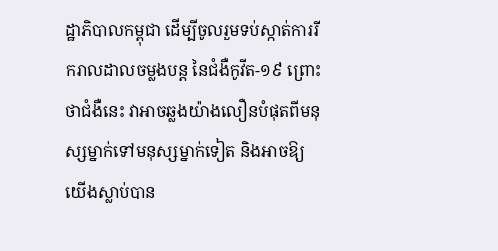ដ្ឋាភិបាលកម្ពុជា ដើម្បីចូលរួមទប់ស្កាត់ការរីករាលដាលចម្លងបន្ត នៃជំងឺកូវីត-១៩ ព្រោះថាជំងឺនេះ វាអាចឆ្លងយ៉ាងលឿនបំផុតពីមនុស្សម្នាក់ទៅមនុស្សម្នាក់ទៀត និងអាចឱ្យយើងស្លាប់បាន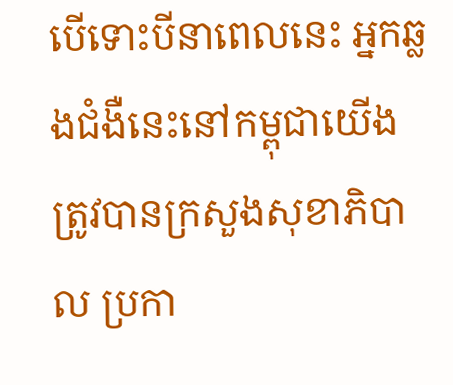បើទោះបីនាពេលនេះ អ្នកឆ្លងជំងឺនេះនៅកម្ពុជាយើង ត្រូវបានក្រសួងសុខាភិបាល ប្រកា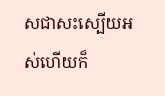សជាសះស្បើយអស់ហើយក៏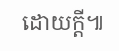ដោយក្តី៕